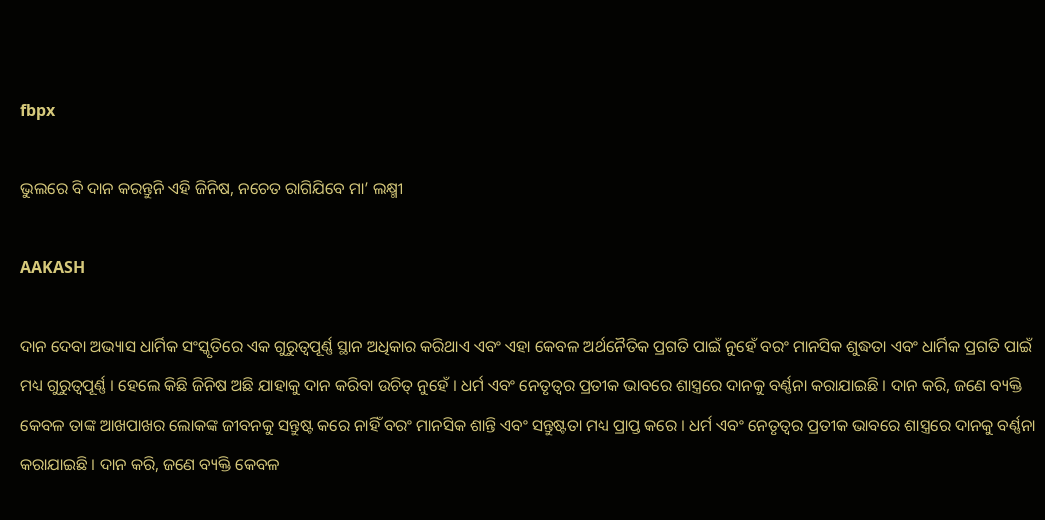fbpx

ଭୁଲରେ ବି ଦାନ କରନ୍ତୁନି ଏହି ଜିନିଷ, ନଚେତ ରାଗିଯିବେ ମା’ ଲକ୍ଷ୍ମୀ

AAKASH

ଦାନ ଦେବା ଅଭ୍ୟାସ ଧାର୍ମିକ ସଂସ୍କୃତିରେ ଏକ ଗୁରୁତ୍ୱପୂର୍ଣ୍ଣ ସ୍ଥାନ ଅଧିକାର କରିଥାଏ ଏବଂ ଏହା କେବଳ ଅର୍ଥନୈତିକ ପ୍ରଗତି ପାଇଁ ନୁହେଁ ବରଂ ମାନସିକ ଶୁଦ୍ଧତା ଏବଂ ଧାର୍ମିକ ପ୍ରଗତି ପାଇଁ ମଧ୍ୟ ଗୁରୁତ୍ୱପୂର୍ଣ୍ଣ । ହେଲେ କିଛି ଜିନିଷ ଅଛି ଯାହାକୁ ଦାନ କରିବା ଉଚିତ୍ ନୁହେଁ । ଧର୍ମ ଏବଂ ନେତୃତ୍ୱର ପ୍ରତୀକ ଭାବରେ ଶାସ୍ତ୍ରରେ ଦାନକୁ ବର୍ଣ୍ଣନା କରାଯାଇଛି । ଦାନ କରି, ଜଣେ ବ୍ୟକ୍ତି କେବଳ ତାଙ୍କ ଆଖପାଖର ଲୋକଙ୍କ ଜୀବନକୁ ସନ୍ତୁଷ୍ଟ କରେ ନାହିଁ ବରଂ ମାନସିକ ଶାନ୍ତି ଏବଂ ସନ୍ତୁଷ୍ଟତା ମଧ୍ୟ ପ୍ରାପ୍ତ କରେ । ଧର୍ମ ଏବଂ ନେତୃତ୍ୱର ପ୍ରତୀକ ଭାବରେ ଶାସ୍ତ୍ରରେ ଦାନକୁ ବର୍ଣ୍ଣନା କରାଯାଇଛି । ଦାନ କରି, ଜଣେ ବ୍ୟକ୍ତି କେବଳ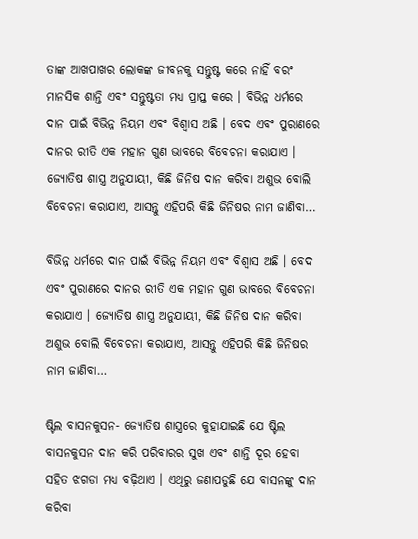ତାଙ୍କ ଆଖପାଖର ଲୋକଙ୍କ ଜୀବନକୁ ସନ୍ତୁଷ୍ଟ କରେ ନାହିଁ ବରଂ ମାନସିକ ଶାନ୍ତି ଏବଂ ସନ୍ତୁଷ୍ଟତା ମଧ୍ୟ ପ୍ରାପ୍ତ କରେ । ବିଭିନ୍ନ ଧର୍ମରେ ଦାନ ପାଇଁ ବିଭିନ୍ନ ନିୟମ ଏବଂ ବିଶ୍ୱାସ ଅଛି । ବେଦ ଏବଂ ପୁରାଣରେ ଦାନର ରୀତି ଏକ ମହାନ ଗୁଣ ଭାବରେ ବିବେଚନା କରାଯାଏ । ଜ୍ୟୋତିଷ ଶାସ୍ତ୍ର ଅନୁଯାୟୀ, କିଛି ଜିନିଷ ଦାନ କରିବା ଅଶୁଭ ବୋଲି ବିବେଚନା କରାଯାଏ, ଆସନ୍ତୁ ଏହିପରି କିଛି ଜିନିଷର ନାମ ଜାଣିବା…

ବିଭିନ୍ନ ଧର୍ମରେ ଦାନ ପାଇଁ ବିଭିନ୍ନ ନିୟମ ଏବଂ ବିଶ୍ୱାସ ଅଛି । ବେଦ ଏବଂ ପୁରାଣରେ ଦାନର ରୀତି ଏକ ମହାନ ଗୁଣ ଭାବରେ ବିବେଚନା କରାଯାଏ । ଜ୍ୟୋତିଷ ଶାସ୍ତ୍ର ଅନୁଯାୟୀ, କିଛି ଜିନିଷ ଦାନ କରିବା ଅଶୁଭ ବୋଲି ବିବେଚନା କରାଯାଏ, ଆସନ୍ତୁ ଏହିପରି କିଛି ଜିନିଷର ନାମ ଜାଣିବା…

ଷ୍ଟିଲ ବାସନକୁସନ- ଜ୍ୟୋତିଷ ଶାସ୍ତ୍ରରେ କୁହାଯାଇଛି ଯେ ଷ୍ଟିଲ ବାସନକୁସନ ଦାନ କରି ପରିବାରର ସୁଖ ଏବଂ ଶାନ୍ତି ଦୂର ହେବା ସହିତ ଝଗଡା ମଧ୍ୟ ବଢ଼ିଥାଏ । ଏଥିରୁ ଜଣାପଡୁଛି ଯେ ବାସନଙ୍କୁ ଦାନ କରିବା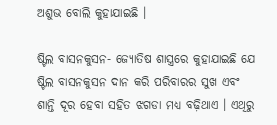ଅଶୁଭ ବୋଲି କୁହାଯାଇଛି ।

ଷ୍ଟିଲ ବାସନକୁସନ- ଜ୍ୟୋତିଷ ଶାସ୍ତ୍ରରେ କୁହାଯାଇଛି ଯେ ଷ୍ଟିଲ ବାସନକୁସନ ଦାନ କରି ପରିବାରର ସୁଖ ଏବଂ ଶାନ୍ତି ଦୂର ହେବା ସହିତ ଝଗଡା ମଧ୍ୟ ବଢ଼ିଥାଏ । ଏଥିରୁ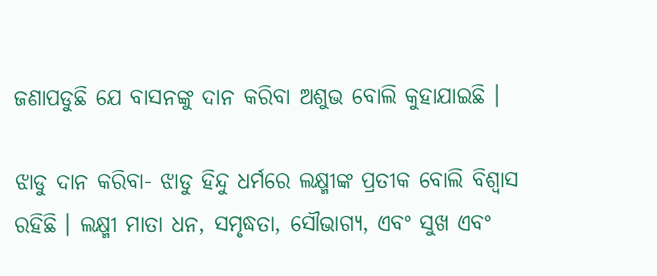ଜଣାପଡୁଛି ଯେ ବାସନଙ୍କୁ ଦାନ କରିବା ଅଶୁଭ ବୋଲି କୁହାଯାଇଛି ।

ଝାଡୁ ଦାନ କରିବା- ଝାଡୁ ହିନ୍ଦୁ ଧର୍ମରେ ଲକ୍ଷ୍ମୀଙ୍କ ପ୍ରତୀକ ବୋଲି ବିଶ୍ୱାସ ରହିଛି । ଲକ୍ଷ୍ମୀ ମାତା ଧନ, ସମୃଦ୍ଧତା, ସୌଭାଗ୍ୟ, ଏବଂ ସୁଖ ଏବଂ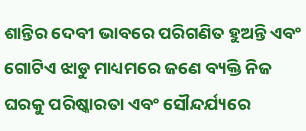ଶାନ୍ତିର ଦେବୀ ଭାବରେ ପରିଗଣିତ ହୁଅନ୍ତି ଏବଂ ଗୋଟିଏ ଝାଡୁ ମାଧ୍ୟମରେ ଜଣେ ବ୍ୟକ୍ତି ନିଜ ଘରକୁ ପରିଷ୍କାରତା ଏବଂ ସୌନ୍ଦର୍ଯ୍ୟରେ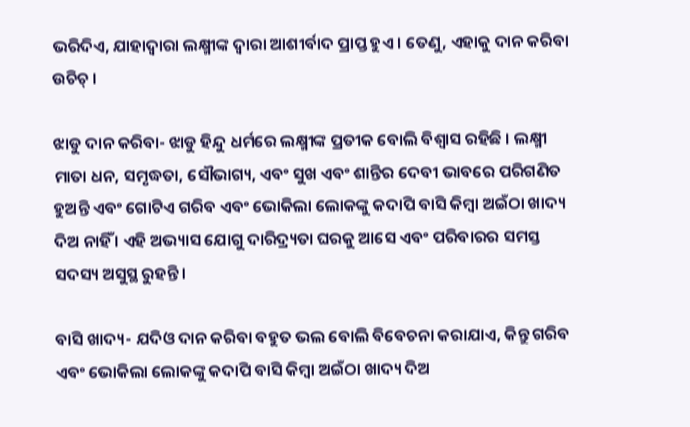ଭରିଦିଏ, ଯାହାଦ୍ୱାରା ଲକ୍ଷ୍ମୀଙ୍କ ଦ୍ୱାରା ଆଶୀର୍ବାଦ ପ୍ରାପ୍ତ ହୁଏ । ତେଣୁ, ଏହାକୁ ଦାନ କରିବା ଉଚିଚ୍ ।

ଝାଡୁ ଦାନ କରିବା- ଝାଡୁ ହିନ୍ଦୁ ଧର୍ମରେ ଲକ୍ଷ୍ମୀଙ୍କ ପ୍ରତୀକ ବୋଲି ବିଶ୍ୱାସ ରହିଛି । ଲକ୍ଷ୍ମୀ ମାତା ଧନ, ସମୃଦ୍ଧତା, ସୌଭାଗ୍ୟ, ଏବଂ ସୁଖ ଏବଂ ଶାନ୍ତିର ଦେବୀ ଭାବରେ ପରିଗଣିତ ହୁଅନ୍ତି ଏବଂ ଗୋଟିଏ ଗରିବ ଏବଂ ଭୋକିଲା ଲୋକଙ୍କୁ କଦାପି ବାସି କିମ୍ବା ଅଇଁଠା ଖାଦ୍ୟ ଦିଅ ନାହିଁ । ଏହି ଅଭ୍ୟାସ ଯୋଗୁ ଦାରିଦ୍ର୍ୟତା ଘରକୁ ଆସେ ଏବଂ ପରିବାରର ସମସ୍ତ ସଦସ୍ୟ ଅସୁସ୍ଥ ରୁହନ୍ତି ।

ବାସି ଖାଦ୍ୟ- ଯଦିଓ ଦାନ କରିବା ବହୁତ ଭଲ ବୋଲି ବିବେଚନା କରାଯାଏ, କିନ୍ତୁ ଗରିବ ଏବଂ ଭୋକିଲା ଲୋକଙ୍କୁ କଦାପି ବାସି କିମ୍ବା ଅଇଁଠା ଖାଦ୍ୟ ଦିଅ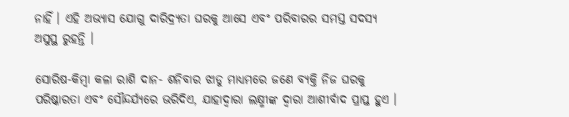ନାହିଁ । ଏହି ଅଭ୍ୟାସ ଯୋଗୁ ଦାରିଦ୍ର୍ୟତା ଘରକୁ ଆସେ ଏବଂ ପରିବାରର ସମସ୍ତ ସଦସ୍ୟ ଅସୁସ୍ଥ ରୁହନ୍ତି ।

ସୋରିଷ-କିମ୍ବା କଳା ରାଶି ଦାନ- ଶନିବାର ଝାଡୁ ମାଧ୍ୟମରେ ଜଣେ ବ୍ୟକ୍ତି ନିଜ ଘରକୁ ପରିଷ୍କାରତା ଏବଂ ସୌନ୍ଦର୍ଯ୍ୟରେ ଭରିଦିଏ, ଯାହାଦ୍ୱାରା ଲକ୍ଷ୍ମୀଙ୍କ ଦ୍ୱାରା ଆଶୀର୍ବାଦ ପ୍ରାପ୍ତ ହୁଏ ।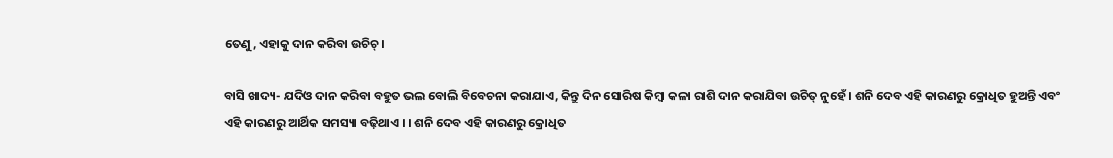ତେଣୁ, ଏହାକୁ ଦାନ କରିବା ଉଚିଚ୍ ।

ବାସି ଖାଦ୍ୟ- ଯଦିଓ ଦାନ କରିବା ବହୁତ ଭଲ ବୋଲି ବିବେଚନା କରାଯାଏ, କିନ୍ତୁ ଦିନ ସୋରିଷ କିମ୍ବା କଳା ରାଶି ଦାନ କରାଯିବା ଉଚିତ୍ ନୁହେଁ । ଶନି ଦେବ ଏହି କାରଣରୁ କ୍ରୋଧିତ ହୁଅନ୍ତି ଏବଂ ଏହି କାରଣରୁ ଆର୍ଥିକ ସମସ୍ୟା ବଢ଼ିଥାଏ । । ଶନି ଦେବ ଏହି କାରଣରୁ କ୍ରୋଧିତ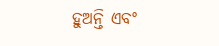ହୁଅନ୍ତି ଏବଂ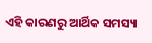ଏହି କାରଣରୁ ଆର୍ଥିକ ସମସ୍ୟା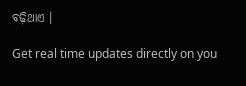ବଢ଼ିଥାଏ ।

Get real time updates directly on you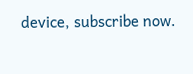device, subscribe now.